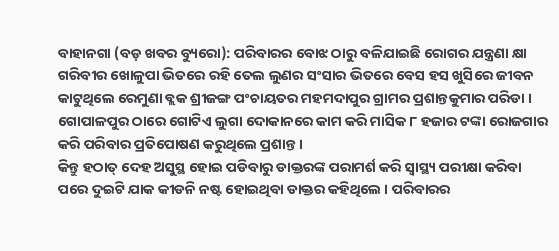ବାହାନଗା (ବଡ଼ ଖବର ବ୍ୟୁରୋ): ପରିବାରର ବୋଝ ଠାରୁ ବଳିଯାଇଛି ରୋଗର ଯନ୍ତ୍ରଣା କ୍ଷା ଗରିବୀର ଖୋଳୁପା ଭିତରେ ରହି ତେଲ ଲୁଣର ସଂସାର ଭିତରେ ବେସ ହସ ଖୁସିରେ ଜୀବନ କାଟୁଥିଲେ ରେମୁଣା ବ୍ଲକ ଶ୍ରୀଜଙ୍ଗ ପଂଚାୟତର ମହମଦାପୁର ଗ୍ରାମର ପ୍ରଶାନ୍ତକୁମାର ପରିଡା । ଗୋପାଳପୁର ଠାରେ ଗୋଟିଏ ଲୁଗା ଦୋକାନରେ କାମ କରି ମାସିକ ୮ ହଜାର ଟଙ୍କା ରୋଜଗାର କରି ପରିବାର ପ୍ରତିପୋଷଣ କରୁଥିଲେ ପ୍ରଶାନ୍ତ ।
କିନ୍ତୁ ହଠାତ୍ ଦେହ ଅସୁସ୍ଥ ହୋଇ ପଡିବାରୁ ଡାକ୍ତରଙ୍କ ପରାମର୍ଶ କରି ସ୍ୱାସ୍ଥ୍ୟ ପରୀକ୍ଷା କରିବା ପରେ ଦୁଇଟି ଯାକ କୀଡନି ନଷ୍ଟ ହୋଇଥିବା ଡାକ୍ତର କହିଥିଲେ । ପରିବାରର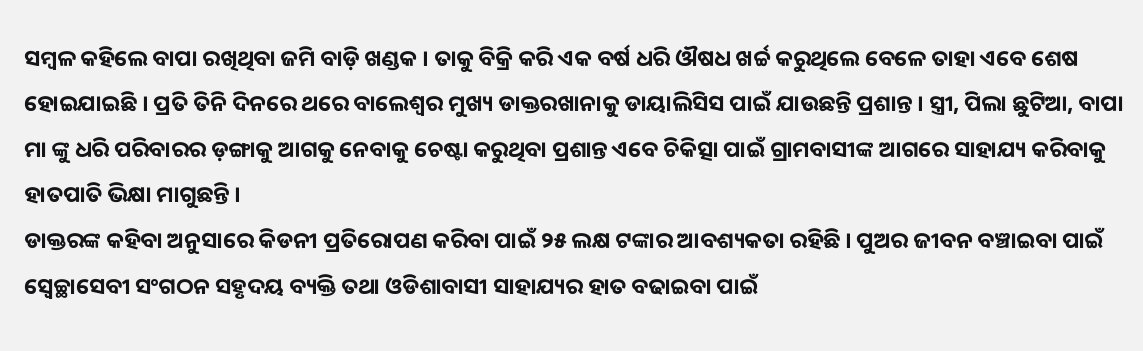ସମ୍ବଳ କହିଲେ ବାପା ରଖିଥିବା ଜମି ବାଡ଼ି ଖଣ୍ଡକ । ତାକୁ ବିକ୍ରି କରି ଏକ ବର୍ଷ ଧରି ଔଷଧ ଖର୍ଚ୍ଚ କରୁଥିଲେ ବେଳେ ତାହା ଏବେ ଶେଷ ହୋଇଯାଇଛି । ପ୍ରତି ତିନି ଦିନରେ ଥରେ ବାଲେଶ୍ୱର ମୁଖ୍ୟ ଡାକ୍ତରଖାନାକୁ ଡାୟାଲିସିସ ପାଇଁ ଯାଉଛନ୍ତି ପ୍ରଶାନ୍ତ । ସ୍ତ୍ରୀ, ପିଲା ଛୁଟିଆ, ବାପା ମା ଙ୍କୁ ଧରି ପରିବାରର ଡ଼ଙ୍ଗାକୁ ଆଗକୁ ନେବାକୁ ଚେଷ୍ଟା କରୁଥିବା ପ୍ରଶାନ୍ତ ଏବେ ଚିକିତ୍ସା ପାଇଁ ଗ୍ରାମବାସୀଙ୍କ ଆଗରେ ସାହାଯ୍ୟ କରିବାକୁ ହାତପାତି ଭିକ୍ଷା ମାଗୁଛନ୍ତି ।
ଡାକ୍ତରଙ୍କ କହିବା ଅନୁସାରେ କିଡନୀ ପ୍ରତିରୋପଣ କରିବା ପାଇଁ ୨୫ ଲକ୍ଷ ଟଙ୍କାର ଆବଶ୍ୟକତା ରହିଛି । ପୁଅର ଜୀବନ ବଞ୍ଚାଇବା ପାଇଁ ସ୍ୱେଚ୍ଛାସେବୀ ସଂଗଠନ ସହୃଦୟ ବ୍ୟକ୍ତି ତଥା ଓଡିଶାବାସୀ ସାହାଯ୍ୟର ହାତ ବଢାଇବା ପାଇଁ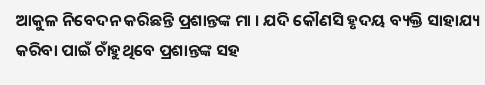ଆକୁଳ ନିବେଦନ କରିଛନ୍ତି ପ୍ରଶାନ୍ତଙ୍କ ମା । ଯଦି କୌଣସି ହୃଦୟ ବ୍ୟକ୍ତି ସାହାଯ୍ୟ କରିବା ପାଇଁ ଚାଁହୁଥିବେ ପ୍ରଶାନ୍ତଙ୍କ ସହ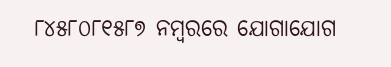୮୪୫୮୦୮୧୫୮୭ ନମ୍ବରରେ ଯୋଗାଯୋଗ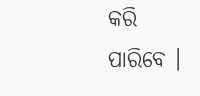କରି ପାରିବେ ।